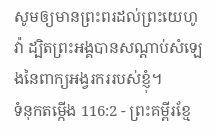សូមឲ្យមានព្រះពរដល់ព្រះយេហូវ៉ា ដ្បិតព្រះអង្គបានសណ្ដាប់សំឡេងនៃពាក្យអង្វរកររបស់ខ្ញុំ។
ទំនុកតម្កើង 116:2 - ព្រះគម្ពីរខ្មែ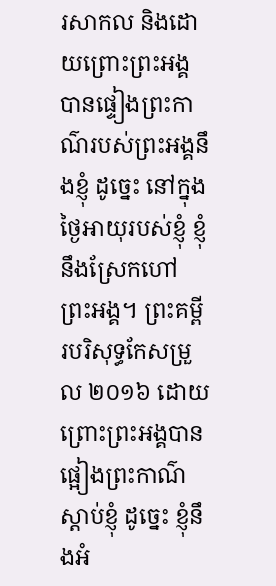រសាកល និងដោយព្រោះព្រះអង្គបានផ្ទៀងព្រះកាណ៌របស់ព្រះអង្គនឹងខ្ញុំ ដូច្នេះ នៅក្នុងថ្ងៃអាយុរបស់ខ្ញុំ ខ្ញុំនឹងស្រែកហៅព្រះអង្គ។ ព្រះគម្ពីរបរិសុទ្ធកែសម្រួល ២០១៦ ដោយព្រោះព្រះអង្គបានផ្អៀងព្រះកាណ៌ស្តាប់ខ្ញុំ ដូច្នេះ ខ្ញុំនឹងអំ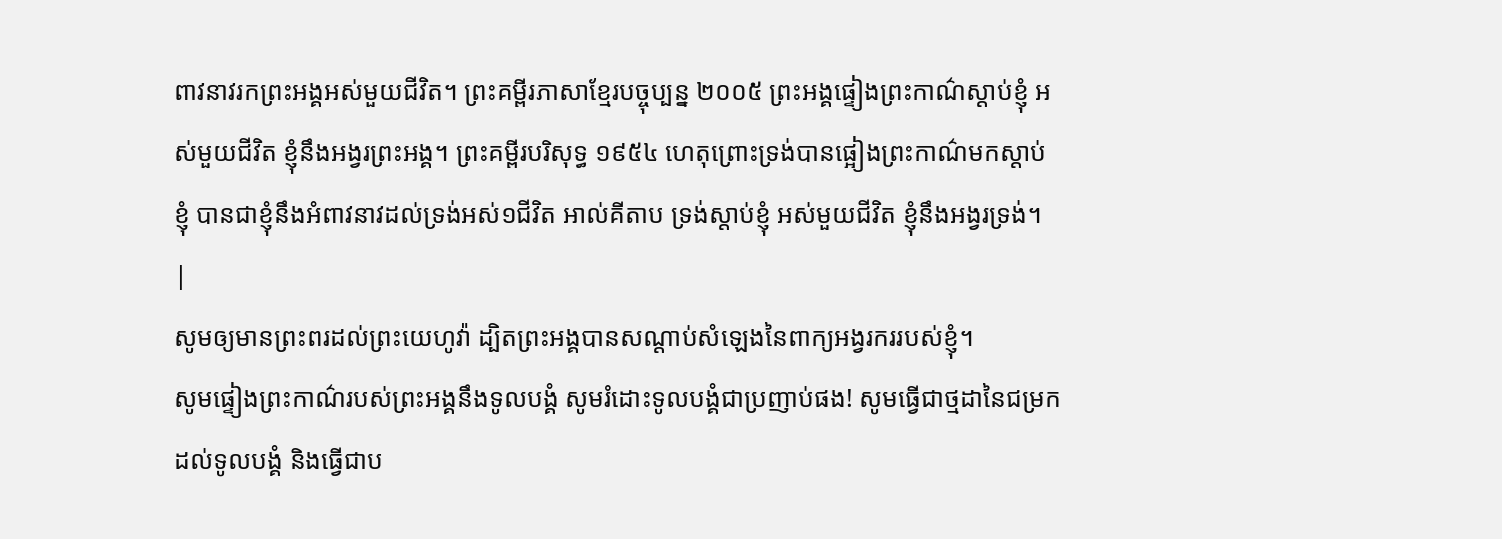ពាវនាវរកព្រះអង្គអស់មួយជីវិត។ ព្រះគម្ពីរភាសាខ្មែរបច្ចុប្បន្ន ២០០៥ ព្រះអង្គផ្ទៀងព្រះកាណ៌ស្ដាប់ខ្ញុំ អស់មួយជីវិត ខ្ញុំនឹងអង្វរព្រះអង្គ។ ព្រះគម្ពីរបរិសុទ្ធ ១៩៥៤ ហេតុព្រោះទ្រង់បានផ្អៀងព្រះកាណ៌មកស្តាប់ខ្ញុំ បានជាខ្ញុំនឹងអំពាវនាវដល់ទ្រង់អស់១ជីវិត អាល់គីតាប ទ្រង់ស្តាប់ខ្ញុំ អស់មួយជីវិត ខ្ញុំនឹងអង្វរទ្រង់។ |
សូមឲ្យមានព្រះពរដល់ព្រះយេហូវ៉ា ដ្បិតព្រះអង្គបានសណ្ដាប់សំឡេងនៃពាក្យអង្វរកររបស់ខ្ញុំ។
សូមផ្ទៀងព្រះកាណ៌របស់ព្រះអង្គនឹងទូលបង្គំ សូមរំដោះទូលបង្គំជាប្រញាប់ផង! សូមធ្វើជាថ្មដានៃជម្រកដល់ទូលបង្គំ និងធ្វើជាប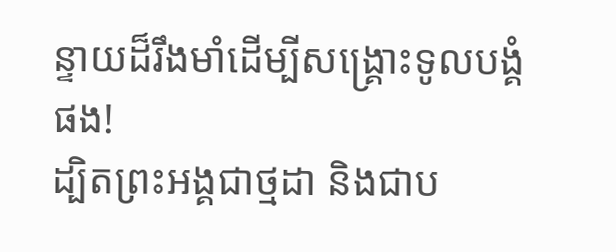ន្ទាយដ៏រឹងមាំដើម្បីសង្គ្រោះទូលបង្គំផង!
ដ្បិតព្រះអង្គជាថ្មដា និងជាប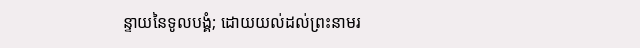ន្ទាយនៃទូលបង្គំ; ដោយយល់ដល់ព្រះនាមរ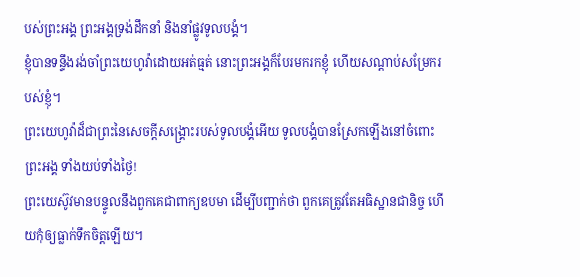បស់ព្រះអង្គ ព្រះអង្គទ្រង់ដឹកនាំ និងនាំផ្លូវទូលបង្គំ។
ខ្ញុំបានទន្ទឹងរង់ចាំព្រះយេហូវ៉ាដោយអត់ធ្មត់ នោះព្រះអង្គក៏បែរមករកខ្ញុំ ហើយសណ្ដាប់សម្រែករបស់ខ្ញុំ។
ព្រះយេហូវ៉ាដ៏ជាព្រះនៃសេចក្ដីសង្គ្រោះរបស់ទូលបង្គំអើយ ទូលបង្គំបានស្រែកឡើងនៅចំពោះព្រះអង្គ ទាំងយប់ទាំងថ្ងៃ!
ព្រះយេស៊ូវមានបន្ទូលនឹងពួកគេជាពាក្យឧបមា ដើម្បីបញ្ជាក់ថា ពួកគេត្រូវតែអធិស្ឋានជានិច្ច ហើយកុំឲ្យធ្លាក់ទឹកចិត្តឡើយ។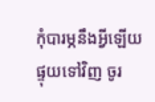កុំបារម្ភនឹងអ្វីឡើយ ផ្ទុយទៅវិញ ចូរ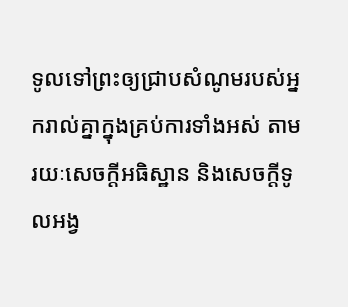ទូលទៅព្រះឲ្យជ្រាបសំណូមរបស់អ្នករាល់គ្នាក្នុងគ្រប់ការទាំងអស់ តាមរយៈសេចក្ដីអធិស្ឋាន និងសេចក្ដីទូលអង្វ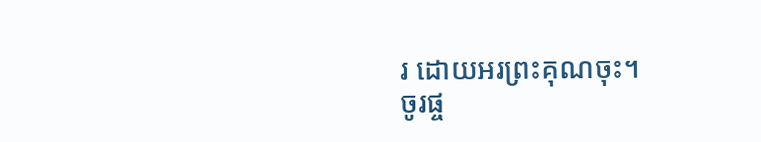រ ដោយអរព្រះគុណចុះ។
ចូរផ្ច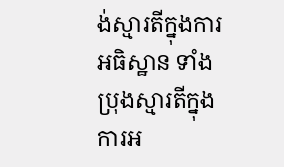ង់ស្មារតីក្នុងការអធិស្ឋាន ទាំងប្រុងស្មារតីក្នុងការអ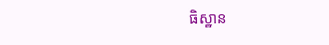ធិស្ឋាន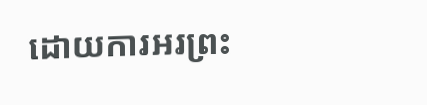ដោយការអរព្រះ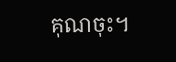គុណចុះ។